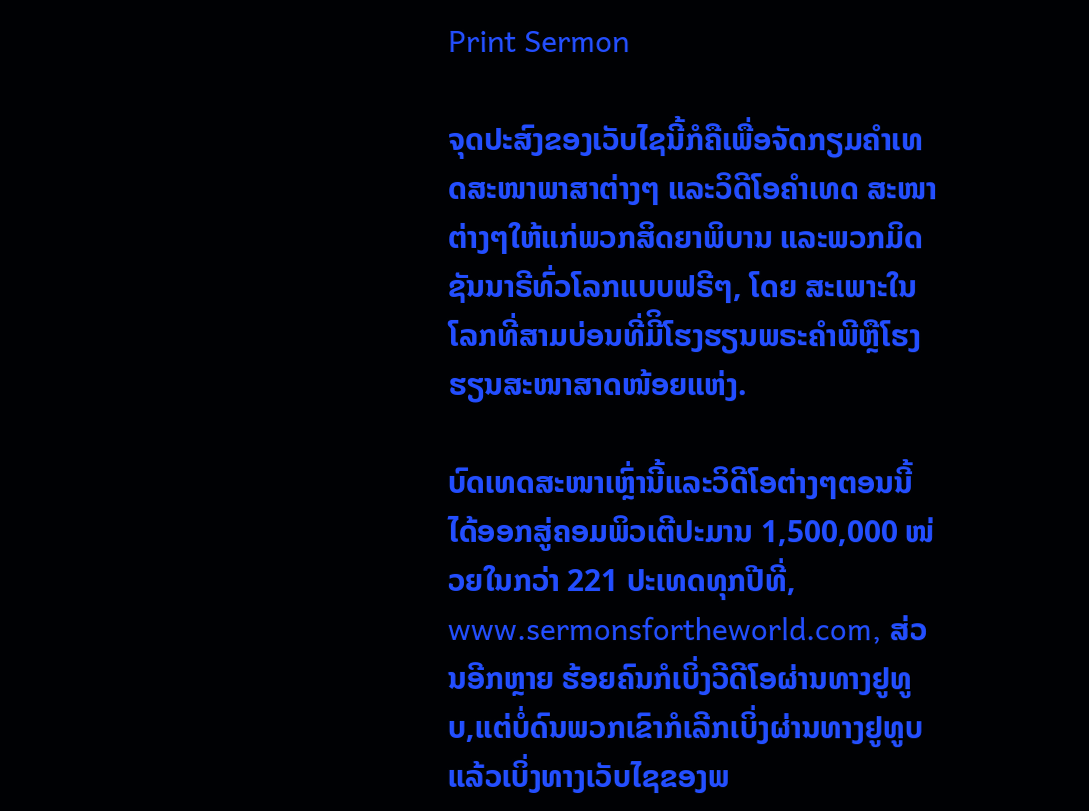Print Sermon

ຈຸດປະສົງຂອງເວັບໄຊນີ້ກໍຄືເພື່ອຈັດກຽມຄໍາເທດສະໜາພາສາຕ່າງໆ ແລະວິດີໂອຄໍາເທດ ສະໜາຕ່າງໆໃຫ້ແກ່ພວກສິດຍາພິບານ ແລະພວກມິດຊັນນາຣີທົ່ວໂລກແບບຟຣີໆ, ໂດຍ ສະເພາະໃນໂລກທີ່ສາມບ່ອນທີ່ມີິໂຮງຮຽນພຣະຄໍາພີຫຼືໂຮງຮຽນສະໜາສາດໜ້ອຍແຫ່ງ.

ບົດເທດສະໜາເຫຼົ່ານີ້ແລະວິດີໂອຕ່າງໆຕອນນີ້ໄດ້ອອກສູ່ຄອມພິວເຕີປະມານ 1,500,000 ໜ່ວຍໃນກວ່າ 221 ປະເທດທຸກປີທີ່, www.sermonsfortheworld.com, ສ່ວນອີກຫຼາຍ ຮ້ອຍຄົນກໍເບິ່ງວີດີໂອຜ່ານທາງຢູທູບ,ແຕ່ບໍ່ດົນພວກເຂົາກໍເລີກເບິ່ງຜ່ານທາງຢູທູບແລ້ວເບິ່ງທາງເວັບໄຊຂອງພ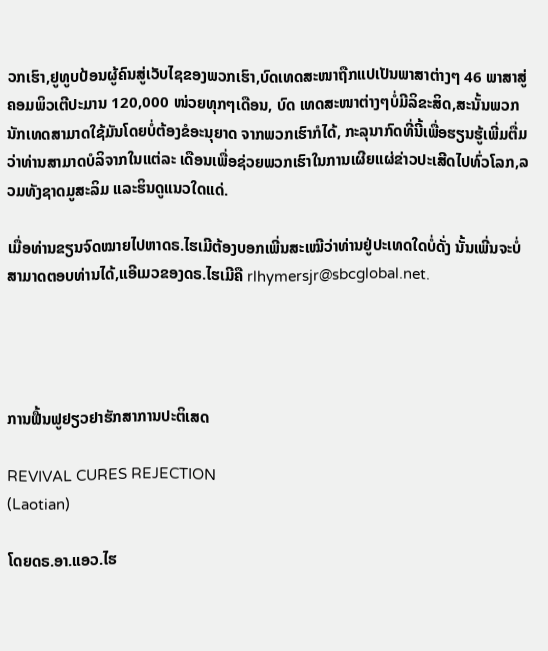ວກເຮົາ,ຢູທູບປ້ອນຜູ້ຄົນສູ່ເວັບໄຊຂອງພວກເຮົາ,ບົດເທດສະໜາຖືກແປເປັນພາສາຕ່າງໆ 46 ພາສາສູ່ຄອມພິວເຕີປະມານ 120,000 ໜ່ວຍທຸກໆເດືອນ, ບົດ ເທດສະໜາຕ່າງໆບໍ່ມີລິຂະສິດ,ສະນັ້ນພວກນັກເທດສາມາດໃຊ້ມັນໂດຍບໍ່ຕ້ອງຂໍອະນຸຍາດ ຈາກພວກເຮົາກໍໄດ້, ກະລຸນາກົດທີ່ນີ້ເພື່ອຮຽນຮູ້ເພີ່ມຕື່ມວ່າທ່ານສາມາດບໍລິຈາກໃນແຕ່ລະ ເດືອນເພື່ອຊ່ວຍພວກເຮົາໃນການເຜີຍແຜ່ຂ່າວປະເສີດໄປທົ່ວໂລກ,ລວມທັງຊາດມູສະລິມ ແລະຮິນດູແນວໃດແດ່.

ເມື່ອທ່ານຂຽນຈົດໝາຍໄປຫາດຣ.ໄຮເມີຕ້ອງບອກເພີ່ນສະເໝີວ່າທ່ານຢູ່ປະເທດໃດບໍ່ດັ່ງ ນັ້ນເພີ່ນຈະບໍ່ສາມາດຕອບທ່ານໄດ້,ແອີເມວຂອງດຣ.ໄຮເມີຄື rlhymersjr@sbcglobal.net.




ການຟື້ນຟູຢຽວຢາຮັກສາການປະຕິເສດ

REVIVAL CURES REJECTION
(Laotian)

ໂດຍດຣ.ອາ.ແອວ.ໄຮ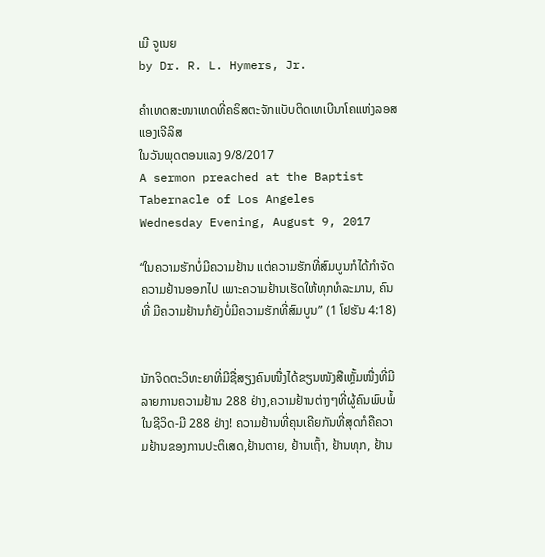ເມີ ຈູເນຍ
by Dr. R. L. Hymers, Jr.

ຄໍາເທດສະໜາເທດທີ່ຄຣິສຕະຈັກແບັບຕິດເທເບີນາໂຄແຫ່ງລອສແອງເຈີລິສ
ໃນວັນພຸດຕອນແລງ 9/8/2017
A sermon preached at the Baptist Tabernacle of Los Angeles
Wednesday Evening, August 9, 2017

“ໃນຄວາມຮັກບໍ່ມີຄວາມຢ້ານ ແຕ່ຄວາມຮັກທີ່ສົມບູນກໍໄດ້ກໍາຈັດ ຄວາມຢ້ານອອກໄປ ເພາະຄວາມຢ້ານເຮັດໃຫ້ທຸກທໍລະມານ, ຄົນທີ່ ມີຄວາມຢ້ານກໍຍັງບໍ່ມີຄວາມຮັກທີ່ສົມບູນ” (1 ໂຢຮັນ 4:18)


ນັກຈິດຕະວິທະຍາທີ່ມີຊື່ສຽງຄົນໜື່ງໄດ້ຂຽນໜັງສືເຫຼັ້ມໜື່ງທີ່ມີລາຍການຄວາມຢ້ານ 288 ຢ່າງ,ຄວາມຢ້ານຕ່າງໆທີ່ຜູ້ຄົນພົບພໍ້ໃນຊີວິດ-ມີ 288 ຢ່າງ! ຄວາມຢ້ານທີ່ຄຸນເຄີຍກັນທີ່ສຸດກໍຄືຄວາມຢ້ານຂອງການປະຕິເສດ,ຢ້ານຕາຍ, ຢ້ານເຖົ້າ, ຢ້ານທຸກ, ຢ້ານ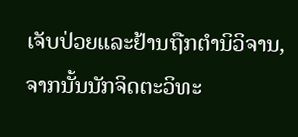ເຈັບປ່ວຍແລະຢ້ານຖືກຕໍານິວິຈານ, ຈາກນັ້ນນັກຈິດຕະວິທະ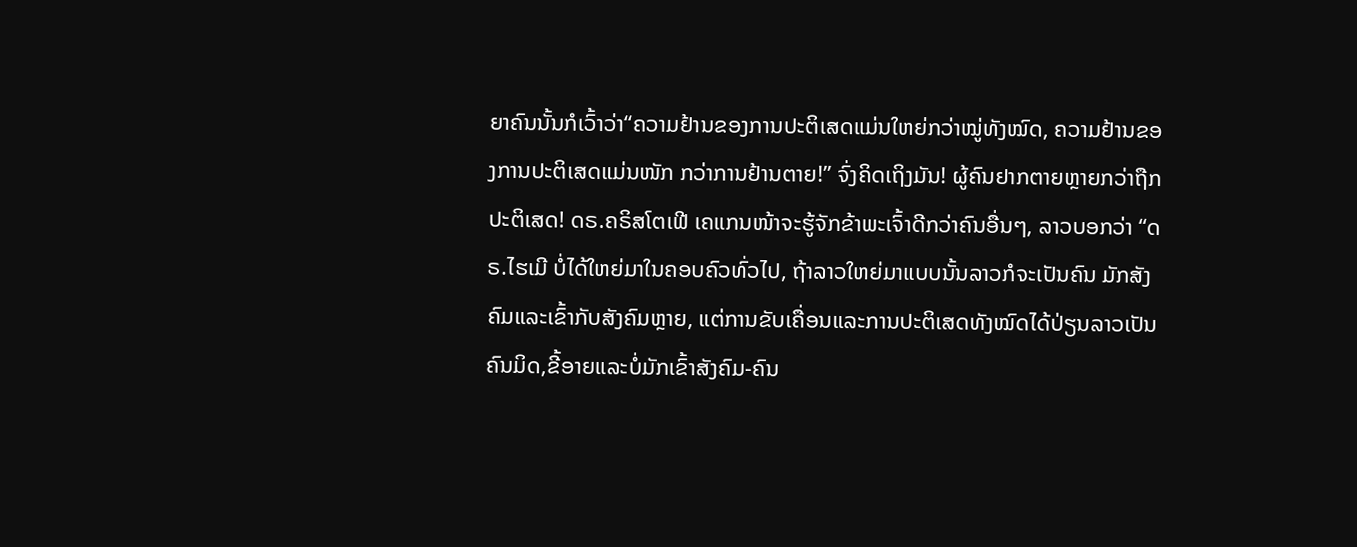ຍາຄົນນັ້ນກໍເວົ້າວ່າ“ຄວາມຢ້ານຂອງການປະຕິເສດແມ່ນໃຫຍ່ກວ່າໝູ່ທັງໝົດ, ຄວາມຢ້ານຂອງການປະຕິເສດແມ່ນໜັກ ກວ່າການຢ້ານຕາຍ!” ຈົ່ງຄິດເຖິງມັນ! ຜູ້ຄົນຢາກຕາຍຫຼາຍກວ່າຖືກປະຕິເສດ! ດຣ.ຄຣິສໂຕເຟີ ເຄແກນໜ້າຈະຮູ້ຈັກຂ້າພະເຈົ້າດີກວ່າຄົນອື່ນໆ, ລາວບອກວ່າ “ດຣ.ໄຮເມີ ບໍ່ໄດ້ໃຫຍ່ມາໃນຄອບຄົວທົ່ວໄປ, ຖ້າລາວໃຫຍ່ມາແບບນັ້ນລາວກໍຈະເປັນຄົນ ມັກສັງຄົມແລະເຂົ້າກັບສັງຄົມຫຼາຍ, ແຕ່ການຂັບເຄື່ອນແລະການປະຕິເສດທັງໝົດໄດ້ປ່ຽນລາວເປັນຄົນມິດ,ຂີ້ອາຍແລະບໍ່ມັກເຂົ້າສັງຄົມ-ຄົນ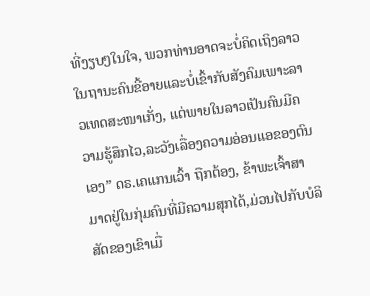ທີ່ງຽບໆໃນໃຈ, ພວກທ່ານອາດຈະບໍ່ຄິດເຖິງລາວໃນຖານະຄົນຂີ້ອາຍແລະບໍ່ເຂົ້າກັບສັງຄົມເພາະລາວເທດສະໜາເກັ່ງ, ແຕ່ພາຍໃນລາວເປັນຄົນມີຄວາມຮູ້ສຶກໄວ,ລະວັງເລື່ອງຄວາມອ່ອນແອຂອງຕົນເອງ” ດຣ.ເຄແກນເວົ້າ ຖືກຕ້ອງ, ຂ້າພະເຈົ້າສາມາດຢູ່ໃນກຸ່ມຄົນທີ່ມີຄວາມສຸກໄດ້,ມ່ວນໄປກັບບໍລິສັດຂອງເຂົາເມື່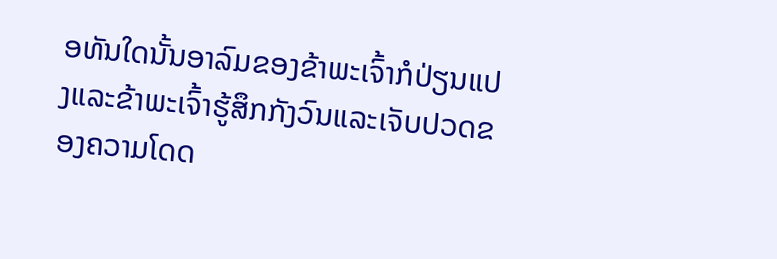ອທັນໃດນັ້ນອາລົມຂອງຂ້າພະເຈົ້າກໍປ່ຽນແປງແລະຂ້າພະເຈົ້າຮູ້ສຶກກັງວົນແລະເຈັບປວດຂອງຄວາມໂດດ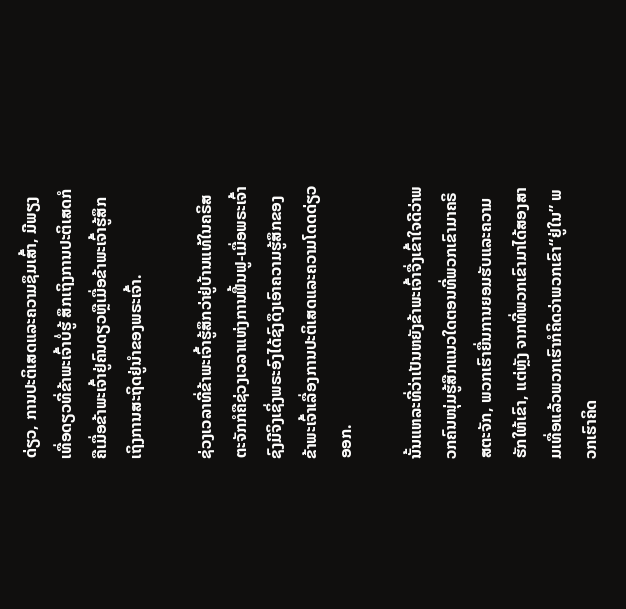ດ່ຽວ, ການປະຕິເສດແລະຄວາມຊຶມເສົ້າ, ມີພຽງເທື່ອດຽວທີ່ຂ້າພະເຈົ້າບໍ່ຮູ້ ສຶກເຖິງການປະຕິເສດກໍຄືເມື່ອຂ້າພະເຈົ້າຢູ່ຄົນດຽວຫຼືເມື່ອຂ້າພະເຈົ້າຮູ້ສຶກເຖິງການສະຖິດຢູ່ນໍາຂອງພຣະເຈົ້າ.

ຊ່ວງເວລາທີ່ຂ້າພະເຈົ້າຮູ້ສຶກວ່າຢູ່ບ້ານແທ້ໃນຄຣິສຕະຈັກກໍຄືຊ່ວງເວລາແຫ່ງການຟື້ນຟູ-ເມື່ອພຣະເຈົ້າຊົງມີຈິງເຊິ່ງພຣະອົງໄດ້ຊົງດຶງເອົາຄວາມຮູ້ສຶກຂອງຂ້າພະເຈົ້າເລື່ອງການປະຕິເສດແລະຄວາມໂດດດ່ຽວອອກ.

ນັ້ນແຫລະທີ່ວ່າເປັນຫຍັງຂ້າພະເຈົ້າຈື່ງເຂົ້າໃຈດີວ່າພວກຄົນໜຸ່ມຮູ້ສືກແນວໃດຕອນທີ່ພວກເຂົາມາຄຣິສຕະຈັກ, ພວກເຮົາຍື່ນການຍອມຮັບແລະຄວາມຮັກໃຫ້ເຂົາ, ແຕ່ຫຼັງ ຈາກທີ່ພວກເຂົາມາໄດ້ສອງສາມເທື່ອແລ້ວພວກເຮົາກໍຄິດວ່າພວກເຂົາ“ຢູ່ໃນ” ພວກເຮົາຄິດ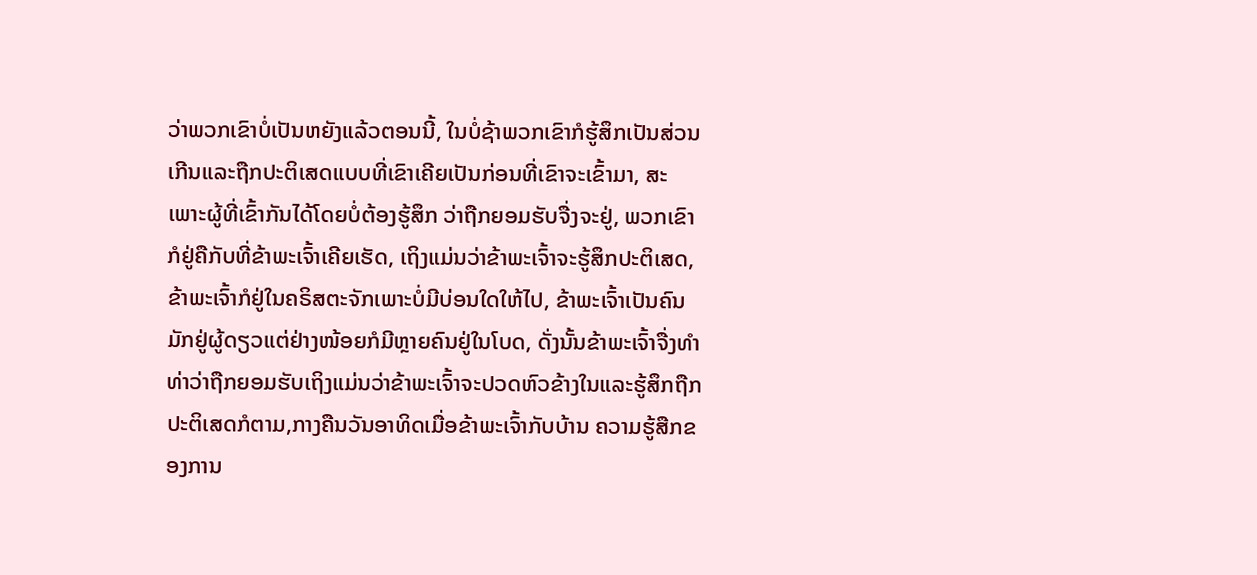ວ່າພວກເຂົາບໍ່ເປັນຫຍັງແລ້ວຕອນນີ້, ໃນບໍ່ຊ້າພວກເຂົາກໍຮູ້ສຶກເປັນສ່ວນເກີນແລະຖືກປະຕິເສດແບບທີ່ເຂົາເຄີຍເປັນກ່ອນທີ່ເຂົາຈະເຂົ້າມາ, ສະເພາະຜູ້ທີ່ເຂົ້າກັນໄດ້ໂດຍບໍ່ຕ້ອງຮູ້ສຶກ ວ່າຖືກຍອມຮັບຈື່ງຈະຢູ່, ພວກເຂົາກໍຢູ່ຄືກັບທີ່ຂ້າພະເຈົ້າເຄີຍເຮັດ, ເຖິງແມ່ນວ່າຂ້າພະເຈົ້າຈະຮູ້ສຶກປະຕິເສດ,ຂ້າພະເຈົ້າກໍຢູ່ໃນຄຣິສຕະຈັກເພາະບໍ່ມີບ່ອນໃດໃຫ້ໄປ, ຂ້າພະເຈົ້າເປັນຄົນມັກຢູ່ຜູ້ດຽວແຕ່ຢ່າງໜ້ອຍກໍມີຫຼາຍຄົນຢູ່ໃນໂບດ, ດັ່ງນັ້ນຂ້າພະເຈົ້າຈື່ງທໍາທ່າວ່າຖືກຍອມຮັບເຖິງແມ່ນວ່າຂ້າພະເຈົ້າຈະປວດຫົວຂ້າງໃນແລະຮູ້ສຶກຖືກປະຕິເສດກໍຕາມ,ກາງຄືນວັນອາທິດເມື່ອຂ້າພະເຈົ້າກັບບ້ານ ຄວາມຮູ້ສືກຂອງການ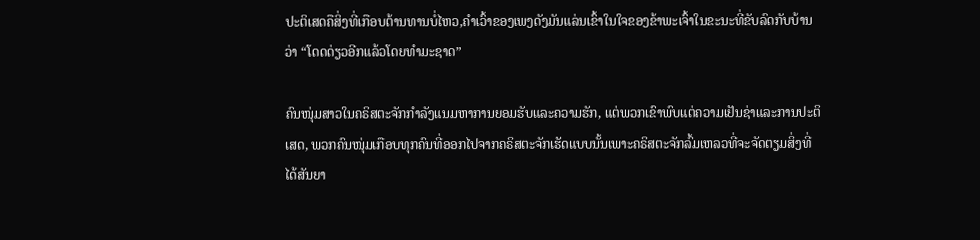ປະຕິເສດຄືສິ່ງທີ່ເກືອບຕ້ານທານບໍ່ໄຫວ,ຄໍາເວົ້າຂອງເພງດັງມັນແລ່ນເຂົ້າໃນໃຈຂອງຂ້າພະເຈົ້າໃນຂະນະທີ່ຂັບລົດກັບບ້ານວ່າ “ໂດດດ່ຽວອີກແລ້ວໂດຍທໍາມະຊາດ”

ຄົນໜຸ່ມສາວໃນຄຣິສຕະຈັກກໍາລັງແນມຫາການຍອມຮັບແລະຄວາມຮັກ, ແຕ່ພວກເຂົາພົບແຕ່ຄວາມເຢັນຊ່າແລະການປະຕິເສດ, ພວກຄົນໜຸ່ມເກືອບທຸກຄົນທີ່ອອກໄປຈາກຄຣິສຕະຈັກເຮັດແບບນັ້ນເພາະຄຣິສຕະຈັກລົ້ມເຫລວທີ່ຈະຈັດຕຽມສິ່ງທີ່ໄດ້ສັນຍາ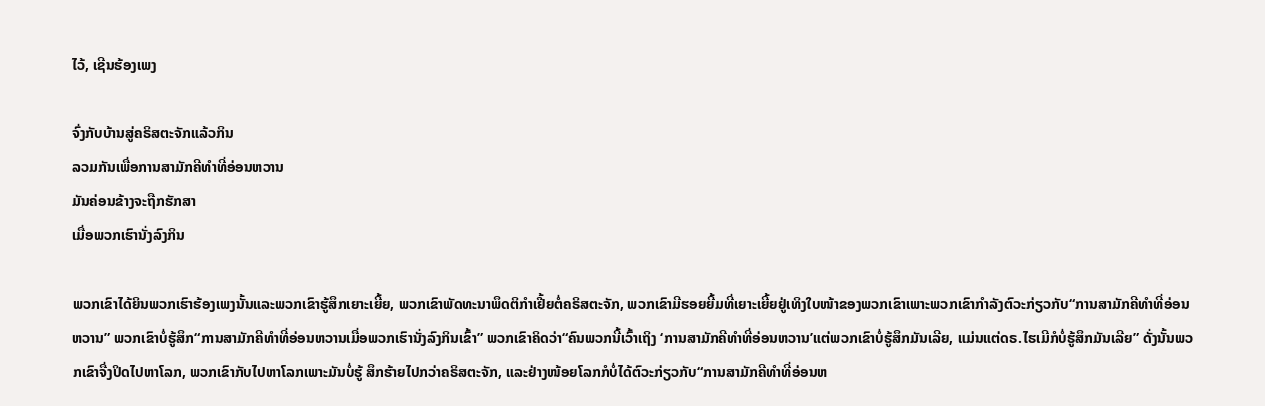ໄວ້, ເຊີນຮ້ອງເພງ

ຈົ່ງກັບບ້ານສູ່ຄຣິສຕະຈັກແລ້ວກິນ
ລວມກັນເພື່ອການສາມັກຄີທໍາທີ່ອ່ອນຫວານ
ມັນຄ່ອນຂ້າງຈະຖືກຮັກສາ
ເມື່ອພວກເຮົານັ່ງລົງກິນ

ພວກເຂົາໄດ້ຍິນພວກເຮົາຮ້ອງເພງນັ້ນແລະພວກເຂົາຮູ້ສຶກເຍາະເຍີ້ຍ, ພວກເຂົາພັດທະນາພຶດຕິກໍາເຢີ້ຍຕໍ່ຄຣິສຕະຈັກ, ພວກເຂົາມີຮອຍຍີ້ມທີ່ເຍາະເຍີ້ຍຢູ່ເທິງໃບໜ້າຂອງພວກເຂົາເພາະພວກເຂົາກໍາລັງຕົວະກ່ຽວກັບ“ການສາມັກຄີທໍາທີ່ອ່ອນຫວານ” ພວກເຂົາບໍ່ຮູ້ສຶກ“ການສາມັກຄີທໍາທີ່ອ່ອນຫວານເມື່ອພວກເຮົານັ່ງລົງກິນເຂົ້າ” ພວກເຂົາຄິດວ່າ“ຄົນພວກນີ້ເວົ້າເຖິງ ‘ການສາມັກຄີທໍາທີ່ອ່ອນຫວານ’ແຕ່ພວກເຂົາບໍ່ຮູ້ສຶກມັນເລີຍ, ແມ່ນແຕ່ດຣ.ໄຮເມີກໍບໍ່ຮູ້ສຶກມັນເລີຍ” ດັ່ງນັ້ນພວກເຂົາຈື່ງປິດໄປຫາໂລກ, ພວກເຂົາກັບໄປຫາໂລກເພາະມັນບໍ່ຮູ້ ສຶກຮ້າຍໄປກວ່າຄຣິສຕະຈັກ, ແລະຢ່າງໜ້ອຍໂລກກໍບໍ່ໄດ້ຕົວະກ່ຽວກັບ“ການສາມັກຄີທໍາທີ່ອ່ອນຫ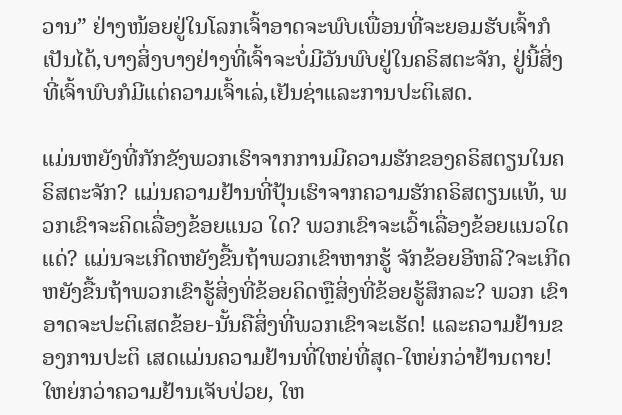ວານ” ຢ່າງໜ້ອຍຢູ່ໃນໂລກເຈົ້າອາດຈະພົບເພື່ອນທີ່ຈະຍອມຮັບເຈົ້າກໍເປັນໄດ້,ບາງສິ່ງບາງຢ່າງທີ່ເຈົ້າຈະບໍ່ມີວັນພົບຢູ່ໃນຄຣິສຕະຈັກ, ຢູ່ນີ້ສິ່ງທີ່ເຈົ້າພົບກໍມີແຕ່ຄວາມເຈົ້າເລ່,ເຢັນຊ່າແລະການປະຕິເສດ.

ແມ່ນຫຍັງທີ່ກັກຂັງພວກເຮົາຈາກການມີຄວາມຮັກຂອງຄຣິສຕຽນໃນຄຣິສຕະຈັກ? ແມ່ນຄວາມຢ້ານທີ່ປຸ້ນເຮົາຈາກຄວາມຮັກຄຣິສຕຽນແທ້, ພວກເຂົາຈະຄິດເລື່ອງຂ້ອຍແນວ ໃດ? ພວກເຂົາຈະເວົ້າເລື່ອງຂ້ອຍແນວໃດແດ່? ແມ່ນຈະເກີດຫຍັງຂື້ນຖ້າພວກເຂົາຫາກຮູ້ ຈັກຂ້ອຍອີຫລີ?ຈະເກີດຫຍັງຂື້ນຖ້າພວກເຂົາຮູ້ສິ່ງທີ່ຂ້ອຍຄິດຫຼືສິ່ງທີ່ຂ້ອຍຮູ້ສຶກລະ? ພວກ ເຂົາອາດຈະປະຕິເສດຂ້ອຍ-ນັ້ນຄືສິ່ງທີ່ພວກເຂົາຈະເຮັດ! ແລະຄວາມຢ້ານຂອງການປະຕິ ເສດແມ່ນຄວາມຢ້ານທີ່ໃຫຍ່ທີ່ສຸດ-ໃຫຍ່ກວ່າຢ້ານຕາຍ! ໃຫຍ່ກວ່າຄວາມຢ້ານເຈັບປ່ວຍ, ໃຫ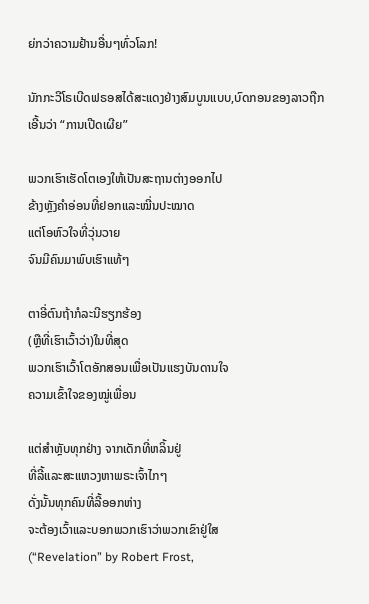ຍ່ກວ່າຄວາມຢ້ານອື່ນໆທົ່ວໂລກ!

ນັກກະວີໂຣເບີດຟຣອສໄດ້ສະແດງຢ່າງສົມບູນແບບ,ບົດກອນຂອງລາວຖືກເອີ້ນວ່າ “ການເປີດເຜີຍ”

ພວກເຮົາເຮັດໂຕເອງໃຫ້ເປັນສະຖານຕ່າງອອກໄປ
ຂ້າງຫຼັງຄໍາອ່ອນທີ່ຢອກແລະໝີ່ນປະໝາດ
ແຕ່ໂອຫົວໃຈທີ່ວຸ່ນວາຍ
ຈົນມີຄົນມາພົບເຮົາແທ້ໆ

ຕາອີ່ຕົນຖ້າກໍລະນີຮຽກຮ້ອງ
(ຫຼືທີ່ເຮົາເວົ້າວ່າ)ໃນທີ່ສຸດ
ພວກເຮົາເວົ້າໂຕອັກສອນເພື່ອເປັນແຮງບັນດານໃຈ
ຄວາມເຂົ້າໃຈຂອງໝູ່ເພື່ອນ

ແຕ່ສໍາຫຼັບທຸກຢ່າງ ຈາກເດັກທີ່ຫລິ້ນຢູ່
ທີ່ລີ້ແລະສະແຫວງຫາພຣະເຈົ້າໄກໆ
ດັ່ງນັ້ນທຸກຄົນທີ່ລີ້ອອກຫ່າງ
ຈະຕ້ອງເວົ້າແລະບອກພວກເຮົາວ່າພວກເຂົາຢູ່ໃສ
(“Revelation” by Robert Frost,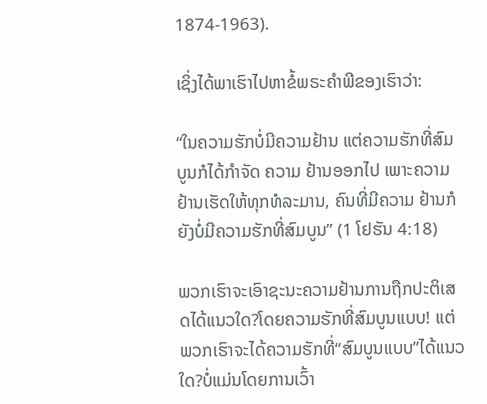1874-1963).

ເຊິ່ງໄດ້ພາເຮົາໄປຫາຂໍ້ພຣະຄໍາພີຂອງເຮົາວ່າ:

“ໃນຄວາມຮັກບໍ່ມີຄວາມຢ້ານ ແຕ່ຄວາມຮັກທີ່ສົມບູນກໍໄດ້ກໍາຈັດ ຄວາມ ຢ້ານອອກໄປ ເພາະຄວາມຢ້ານເຮັດໃຫ້ທຸກທໍລະມານ, ຄົນທີ່ມີຄວາມ ຢ້ານກໍຍັງບໍ່ມີຄວາມຮັກທີ່ສົມບູນ” (1 ໂຢຮັນ 4:18)

ພວກເຮົາຈະເອົາຊະນະຄວາມຢ້ານການຖືກປະຕິເສດໄດ້ແນວໃດ?ໂດຍຄວາມຮັກທີ່ສົມບູນແບບ! ແຕ່ພວກເຮົາຈະໄດ້ຄວາມຮັກທີ່“ສົມບູນແບບ”ໄດ້ແນວໃດ?ບໍ່ແມ່ນໂດຍການເວົ້າ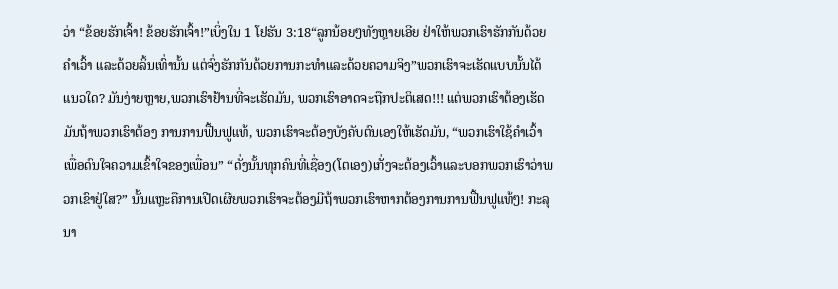ວ່າ “ຂ້ອຍຮັກເຈົ້າ! ຂ້ອຍຮັກເຈົ້າ!”ເບິ່ງໃນ 1 ໂຢຮັນ 3:18“ລູກນ້ອຍໆທັງຫຼາຍເອີຍ ຢ່າໃຫ້ພວກເຮົາຮັກກັນດ້ວຍຄໍາເວົ້າ ແລະດ້ວຍລິ້ນເທົ່ານັ້ນ ແຕ່ຈົ່ງຮັກກັນດ້ວຍການກະທໍາແລະດ້ວຍຄວາມຈິງ”ພວກເຮົາຈະເຮັດແບບນັ້ນໄດ້ແນວໃດ? ມັນງ່າຍຫຼາຍ,ພວກເຮົາຢ້ານທີ່ຈະເຮັດມັນ, ພວກເຮົາອາດຈະຖືກປະຕິເສດ!!! ແຕ່ພວກເຮົາຕ້ອງເຮັດມັນຖ້າພວກເຮົາຕ້ອງ ການການຟື້ນຟູແທ້, ພວກເຮົາຈະຕ້ອງບັງຄັບຕົນເອງໃຫ້ເຮັດມັນ, “ພວກເຮົາໃຊ້ຄໍາເວົ້າເພື່ອດົນໃຈຄວາມເຂົ້າໃຈຂອງເພື່ອນ” “ດັ່ງນັ້ນທຸກຄົນທີ່ເຊື່ອງ(ໂຕເອງ)ເກັ່ງຈະຕ້ອງເວົ້າແລະບອກພວກເຮົາວ່າພວກເຂົາຢູ່ໃສ?” ນັ້ນແຫຼະຄືການເປີດເຜີຍພວກເຮົາຈະຕ້ອງມີຖ້າພວກເຮົາຫາກຕ້ອງການການຟື້ນຟູແທ້ໆ! ກະລຸນາ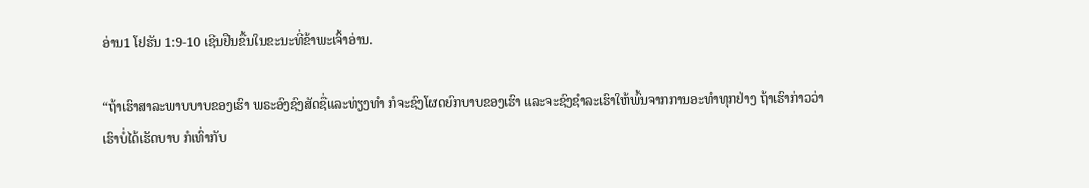ອ່ານ1 ໂຢຮັນ 1:9-10 ເຊີນຢືນຂື້ນໃນຂະນະທີ່ຂ້າພະເຈົ້າອ່ານ.

“ຖ້າເຮົາສາລະພາບບາບຂອງເຮົາ ພຣະອົງຊົງສັດຊື່ແລະທ່ຽງທຳ ກໍຈະຊົງໂຜດຍົກບາບຂອງເຮົາ ແລະຈະຊົງຊຳລະເຮົາໃຫ້ພົ້ນຈາກການອະທຳທຸກຢ່າງ ຖ້າເຮົາກ່າວວ່າເຮົາບໍ່ໄດ້ເຮັດບາບ ກໍເທົ່າກັບ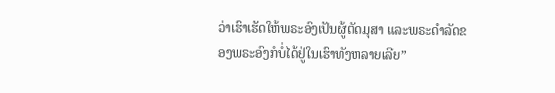ວ່າເຮົາເຮັດໃຫ້ພຣະອົງເປັນຜູ້ຕັດມຸສາ ແລະພຣະດຳລັດຂອງພຣະອົງກໍບໍ່ໄດ້ຢູ່ໃນເຮົາທັງຫລາຍເລີຍ”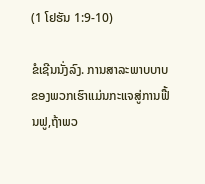(1 ໂຢຮັນ 1:9-10)

ຂໍເຊີນນັ່ງລົງ. ການສາລະພາບບາບຂອງພວກເຮົາແມ່ນກະແຈສູ່ການຟື້ນຟູ,ຖ້າພວ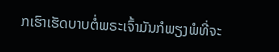ກເຮົາເຮັດບາບຕໍ່ພຣະເຈົ້າມັນກໍພຽງພໍທີ່ຈະ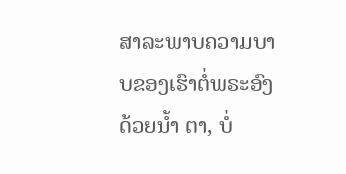ສາລະພາບຄວາມບາບຂອງເຮົາຕໍ່ພຣະອົງດ້ວຍນໍ້າ ຕາ, ບໍ່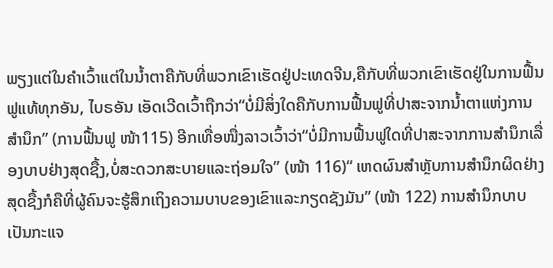ພຽງແຕ່ໃນຄໍາເວົ້າແຕ່ໃນນໍ້າຕາຄືກັບທີ່ພວກເຂົາເຮັດຢູ່ປະເທດຈີນ,ຄືກັບທີ່ພວກເຂົາເຮັດຢູ່ໃນການຟື້ນຟູແທ້ທຸກອັນ, ໄບຣອັນ ເອັດເວີດເວົ້າຖືກວ່າ“ບໍ່ມີສິ່ງໃດຄືກັບການຟື້ນຟູທີ່ປາສະຈາກນໍ້າຕາແຫ່ງການສໍານຶກ” (ການຟື້ນຟູ ໜ້າ115) ອີກເທື່ອໜື່ງລາວເວົ້າວ່າ“ບໍ່ມີການຟື້ນຟູໃດທີ່ປາສະຈາກການສໍານຶກເລື່ອງບາບຢ່າງສຸດຊື້ງ,ບໍ່ສະດວກສະບາຍແລະຖ່ອມໃຈ” (ໜ້າ 116)“ ເຫດຜົນສໍາຫຼັບການສໍານຶກຜິດຢ່າງສຸດຊື້ງກໍຄືທີ່ຜູ້ຄົນຈະຮູ້ສຶກເຖິງຄວາມບາບຂອງເຂົາແລະກຽດຊັງມັນ” (ໜ້າ 122) ການສໍານຶກບາບເປັນກະແຈ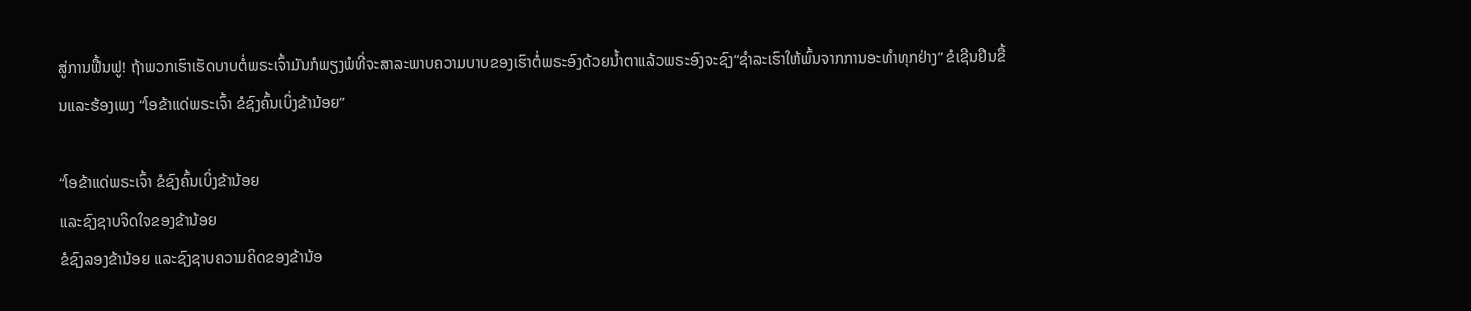ສູ່ການຟື້ນຟູ! ຖ້າພວກເຮົາເຮັດບາບຕໍ່ພຣະເຈົ້າມັນກໍພຽງພໍທີ່ຈະສາລະພາບຄວາມບາບຂອງເຮົາຕໍ່ພຣະອົງດ້ວຍນໍ້າຕາແລ້ວພຣະອົງຈະຊົງ“ຊໍາລະເຮົາໃຫ້ພົ້ນຈາກການອະທໍາທຸກຢ່າງ” ຂໍເຊີນຢືນຂື້ນແລະຮ້ອງເພງ “ໂອຂ້າແດ່ພຣະເຈົ້າ ຂໍຊົງຄົ້ນເບິ່ງຂ້ານ້ອຍ”

“ໂອຂ້າແດ່ພຣະເຈົ້າ ຂໍຊົງຄົ້ນເບິ່ງຂ້ານ້ອຍ
ແລະຊົງຊາບຈິດໃຈຂອງຂ້ານ້ອຍ
ຂໍຊົງລອງຂ້ານ້ອຍ ແລະຊົງຊາບຄວາມຄິດຂອງຂ້ານ້ອ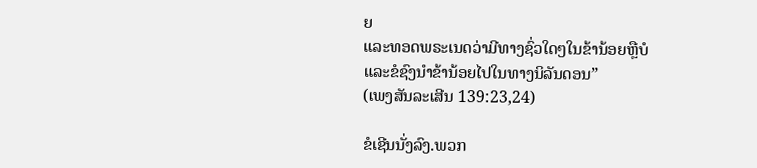ຍ
ແລະທອດພຣະເນດວ່າມີທາງຊົ່ວໃດໆໃນຂ້ານ້ອຍຫຼືບໍ
ແລະຂໍຊົງນໍາຂ້ານ້ອຍໄປໃນທາງນິລັນດອນ”
(ເພງສັນລະເສີນ 139:23,24)

ຂໍເຊີນນັ່ງລົງ.ພວກ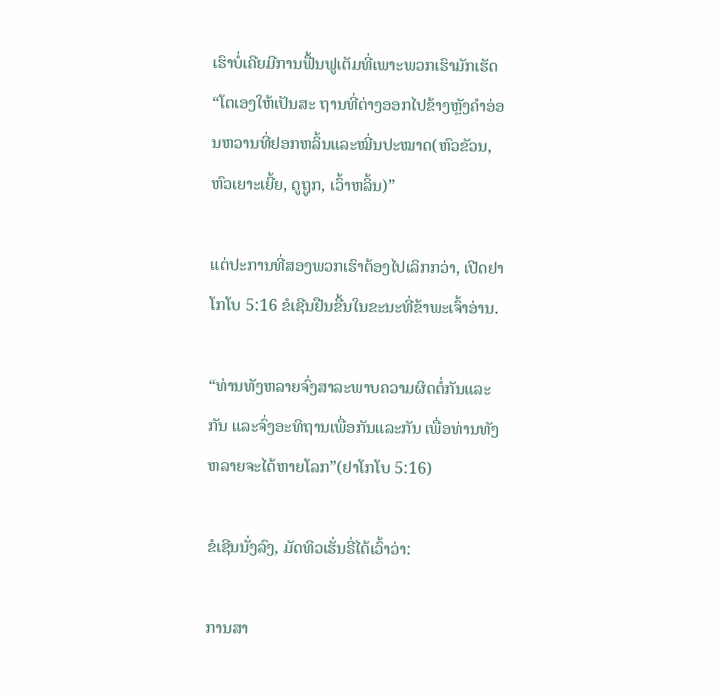ເຮົາບໍ່ເຄີຍມີການຟື້ນຟູເຕັມທີ່ເພາະພວກເຮົາມັກເຮັດ“ໂຕເອງໃຫ້ເປັນສະ ຖານທີ່ຕ່າງອອກໄປຂ້າງຫຼັງຄໍາອ່ອນຫວານທີ່ຢອກຫລິ້ນແລະໝີ່ນປະໝາດ(ຫົວຂັວນ, ຫົວເຍາະເຍີ້ຍ, ດູຖູກ, ເວົ້າຫລິ້ນ)”

ແຕ່ປະການທີ່ສອງພວກເຮົາຕ້ອງໄປເລິກກວ່າ, ເປີດຢາໂກໂບ 5:16 ຂໍເຊີນຢືນຂື້ນໃນຂະນະທີ່ຂ້າພະເຈົ້າອ່ານ.

“ທ່ານທັງຫລາຍຈົ່ງສາລະພາບຄວາມຜິດຕໍ່ກັນແລະກັນ ແລະຈົ່ງອະທິຖານເພື່ອກັນແລະກັນ ເພື່ອທ່ານທັງຫລາຍຈະໄດ້ຫາຍໂລກ”(ຢາໂກໂບ 5:16)

ຂໍເຊີນນັ່ງລົງ, ມັດທິວເຮັ່ນຣີ່ໄດ້ເວົ້າວ່າ:

ການສາ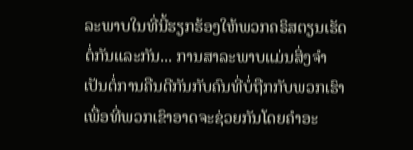ລະພາບໃນທີ່ນີ້ຮຽກຮ້ອງໃຫ້ພວກຄຣິສຕຽນເຮັດຕໍ່ກັນແລະກັນ... ການສາລະພາບແມ່ນສິ່ງຈໍາເປັນຕໍ່ການຄືນດີກັນກັບຄົນທີ່ບໍ່ຖືກກັບພວກເຮົາເພື່ອທີ່ພວກເຂົາອາດຈະຊ່ວຍກັນໂດຍຄໍາອະ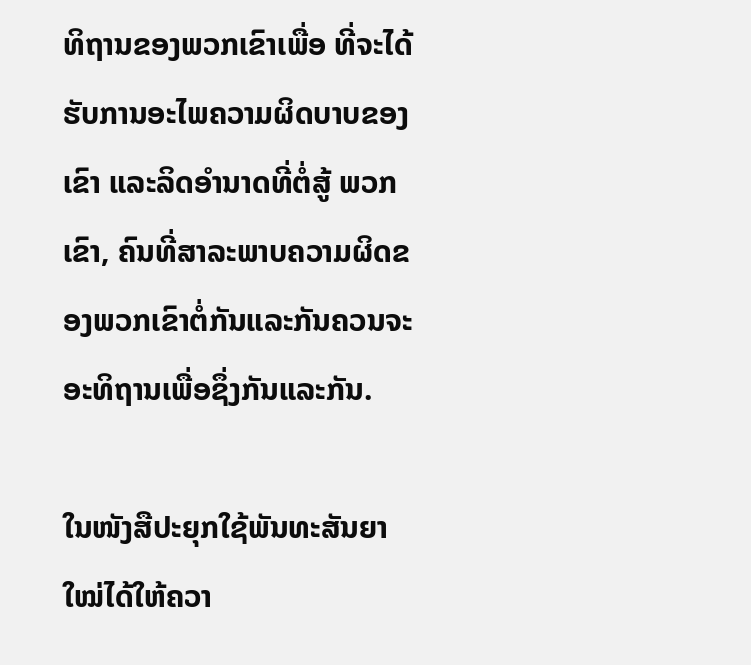ທິຖານຂອງພວກເຂົາເພື່ອ ທີ່ຈະໄດ້ຮັບການອະໄພຄວາມຜິດບາບຂອງເຂົາ ແລະລິດອໍານາດທີ່ຕໍ່ສູ້ ພວກເຂົາ, ຄົນທີ່ສາລະພາບຄວາມຜິດຂອງພວກເຂົາຕໍ່ກັນແລະກັນຄວນຈະອະທິຖານເພື່ອຊຶ່ງກັນແລະກັນ.

ໃນໜັງສືປະຍຸກໃຊ້ພັນທະສັນຍາໃໝ່ໄດ້ໃຫ້ຄວາ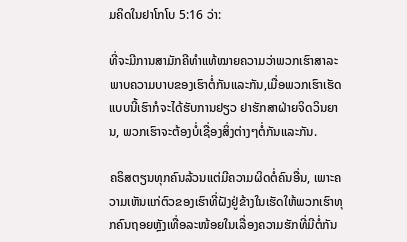ມຄິດໃນຢາໂກໂບ 5:16 ວ່າ:

ທີ່ຈະມີການສາມັກຄີທໍາແທ້ໝາຍຄວາມວ່າພວກເຮົາສາລະພາບຄວາມບາບຂອງເຮົາຕໍ່ກັນແລະກັນ,ເມື່ອພວກເຮົາເຮັດແບບນີ້ເຮົາກໍຈະໄດ້ຮັບການຢຽວ ຢາຮັກສາຝ່າຍຈິດວິນຍານ, ພວກເຮົາຈະຕ້ອງບໍ່ເຊື່ອງສິ່ງຕ່າງໆຕໍ່ກັນແລະກັນ.

ຄຣິສຕຽນທຸກຄົນລ້ວນແຕ່ມີຄວາມຜິດຕໍ່ຄົນອື່ນ, ເພາະຄວາມເຫັນແກ່ຕົວຂອງເຮົາທີ່ຝັງຢູ່ຂ້າງໃນເຮັດໃຫ້ພວກເຮົາທຸກຄົນຖອຍຫຼັງເທື່ອລະໜ້ອຍໃນເລື່ອງຄວາມຮັກທີ່ມີຕໍ່ກັນ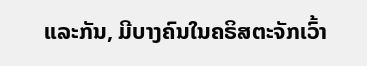ແລະກັນ, ມີບາງຄົນໃນຄຣິສຕະຈັກເວົ້າ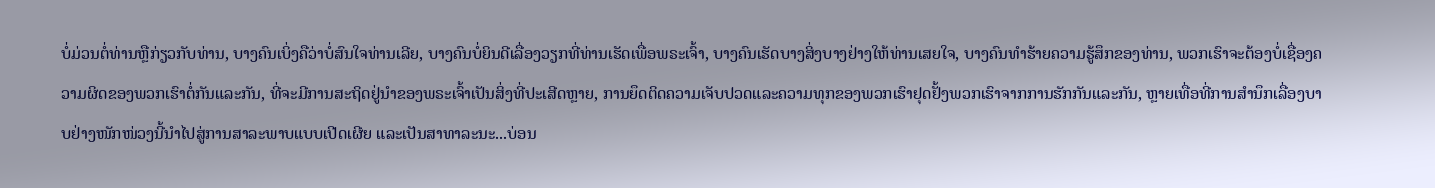ບໍ່ມ່ວນຕໍ່ທ່ານຫຼືກ່ຽວກັບທ່ານ, ບາງຄົນເບິ່ງຄືວ່າບໍ່ສົນໃຈທ່ານເລີຍ, ບາງຄົນບໍ່ຍິນດີເລື່ອງວຽກທີ່ທ່ານເຮັດເພື່ອພຣະເຈົ້າ, ບາງຄົນເຮັດບາງສິ່ງບາງຢ່າງໃຫ້ທ່ານເສຍໃຈ, ບາງຄົນທໍາຮ້າຍຄວາມຮູ້ສຶກຂອງທ່ານ, ພວກເຮົາຈະຕ້ອງບໍ່ເຊື່ອງຄວາມຜິດຂອງພວກເຮົາຕໍ່ກັນແລະກັນ, ທີ່ຈະມີການສະຖິດຢູ່ນໍາຂອງພຣະເຈົ້າເປັນສິ່ງທີ່ປະເສີດຫຼາຍ, ການຍຶດຕິດຄວາມເຈັບປວດແລະຄວາມທຸກຂອງພວກເຮົາຢຸດຢັ້ງພວກເຮົາຈາກການຮັກກັນແລະກັນ, ຫຼາຍເທື່ອທີ່ການສໍານຶກເລື່ອງບາບຢ່າງໜັກໜ່ວງນີ້ນໍາໄປສູ່ການສາລະພາບແບບເປີດເຜີຍ ແລະເປັນສາທາລະນະ...ບ່ອນ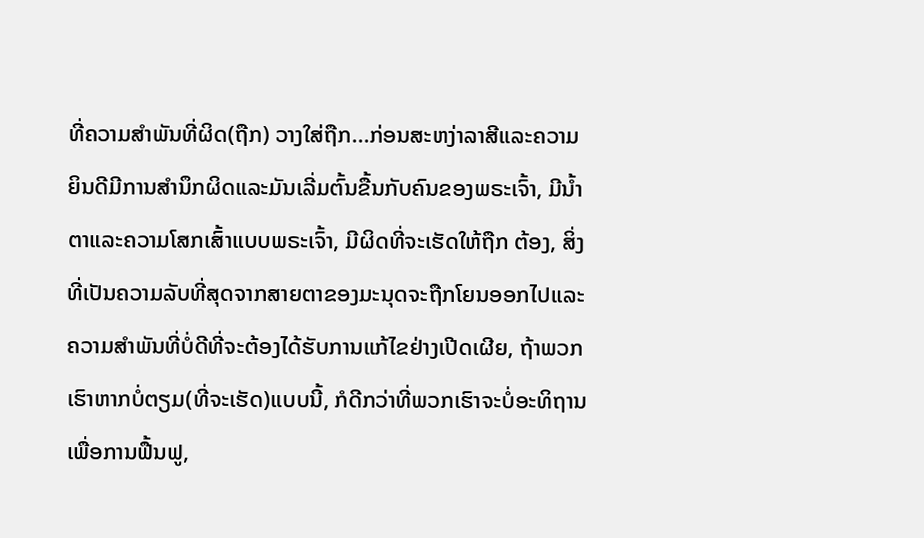ທີ່ຄວາມສໍາພັນທີ່ຜິດ(ຖືກ) ວາງໃສ່ຖືກ...ກ່ອນສະຫງ່າລາສີແລະຄວາມຍິນດີມີການສໍານຶກຜິດແລະມັນເລີ່ມຕົ້ນຂື້ນກັບຄົນຂອງພຣະເຈົ້າ, ມີນໍ້າຕາແລະຄວາມໂສກເສົ້າແບບພຣະເຈົ້າ, ມີຜິດທີ່ຈະເຮັດໃຫ້ຖືກ ຕ້ອງ, ສິ່ງທີ່ເປັນຄວາມລັບທີ່ສຸດຈາກສາຍຕາຂອງມະນຸດຈະຖືກໂຍນອອກໄປແລະຄວາມສໍາພັນທີ່ບໍ່ດີທີ່ຈະຕ້ອງໄດ້ຮັບການແກ້ໄຂຢ່າງເປີດເຜີຍ, ຖ້າພວກເຮົາຫາກບໍ່ຕຽມ(ທີ່ຈະເຮັດ)ແບບນີ້, ກໍດີກວ່າທີ່ພວກເຮົາຈະບໍ່ອະທິຖານເພື່ອການຟື້ນຟູ,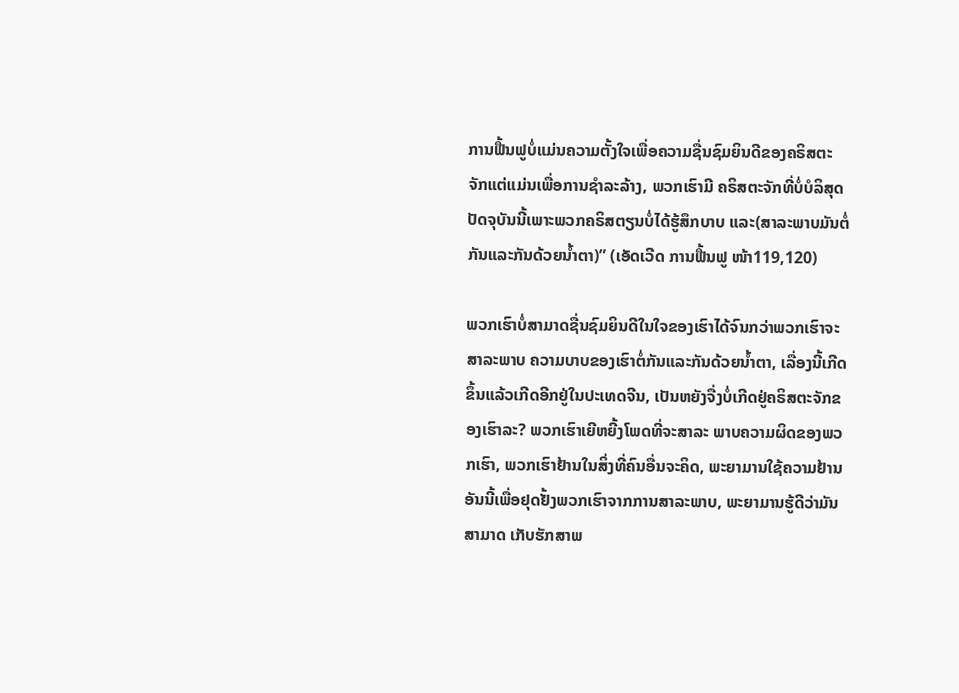ການຟື້ນຟູບໍ່ແມ່ນຄວາມຕັ້ງໃຈເພື່ອຄວາມຊື່ນຊົມຍິນດີຂອງຄຣິສຕະຈັກແຕ່ແມ່ນເພື່ອການຊໍາລະລ້າງ, ພວກເຮົາມີ ຄຣິສຕະຈັກທີ່ບໍ່ບໍລິສຸດປັດຈຸບັນນີ້ເພາະພວກຄຣິສຕຽນບໍ່ໄດ້ຮູ້ສຶກບາບ ແລະ(ສາລະພາບມັນຕໍ່ກັນແລະກັນດ້ວຍນໍ້າຕາ)” (ເອັດເວີດ ການຟື້ນຟູ ໜ້າ119,120)

ພວກເຮົາບໍ່ສາມາດຊື່ນຊົມຍິນດີໃນໃຈຂອງເຮົາໄດ້ຈົນກວ່າພວກເຮົາຈະສາລະພາບ ຄວາມບາບຂອງເຮົາຕໍ່ກັນແລະກັນດ້ວຍນໍ້າຕາ, ເລື່ອງນີ້ເກີດຂຶ້ນແລ້ວເກີດອີກຢູ່ໃນປະເທດຈີນ, ເປັນຫຍັງຈື່ງບໍ່ເກີດຢູ່ຄຣິສຕະຈັກຂອງເຮົາລະ? ພວກເຮົາເຍີຫຍີ້ງໂພດທີ່ຈະສາລະ ພາບຄວາມຜິດຂອງພວກເຮົາ, ພວກເຮົາຢ້ານໃນສິ່ງທີ່ຄົນອື່ນຈະຄິດ, ພະຍາມານໃຊ້ຄວາມຢ້ານອັນນີ້ເພື່ອຢຸດຢັ້ງພວກເຮົາຈາກການສາລະພາບ, ພະຍາມານຮູ້ດີວ່າມັນສາມາດ ເກັບຮັກສາພ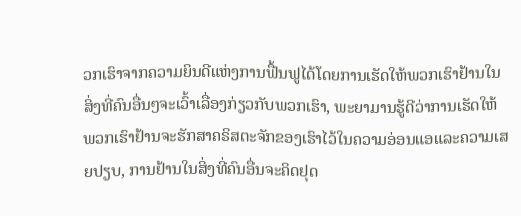ວກເຮົາຈາກຄວາມຍິນດີແຫ່ງການຟື້ນຟູໄດ້ໂດຍການເຮັດໃຫ້ພວກເຮົາຢ້ານໃນສິ່ງທີ່ຄົນອື່ນໆຈະເວົ້າເລື່ອງກ່ຽວກັບພວກເຮົາ, ພະຍາມານຮູ້ດີວ່າການເຮັດໃຫ້ພວກເຮົາຢ້ານຈະຮັກສາຄຣິສຕະຈັກຂອງເຮົາໄວ້ໃນຄວາມອ່ອນແອແລະຄວາມເສຍປຽບ, ການຢ້ານໃນສິ່ງທີ່ຄົນອື່ນຈະຄິດຢຸດ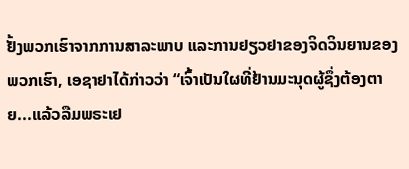ຢັ້ງພວກເຮົາຈາກການສາລະພາບ ແລະການຢຽວຢາຂອງຈິດວິນຍານຂອງພວກເຮົາ, ເອຊາຢາໄດ້ກ່າວວ່າ “ເຈົ້າເປັນໃຜທີ່ຢ້ານມະນຸດຜູ້ຊຶ່ງຕ້ອງຕາຍ...ແລ້ວລືມພຣະເຢ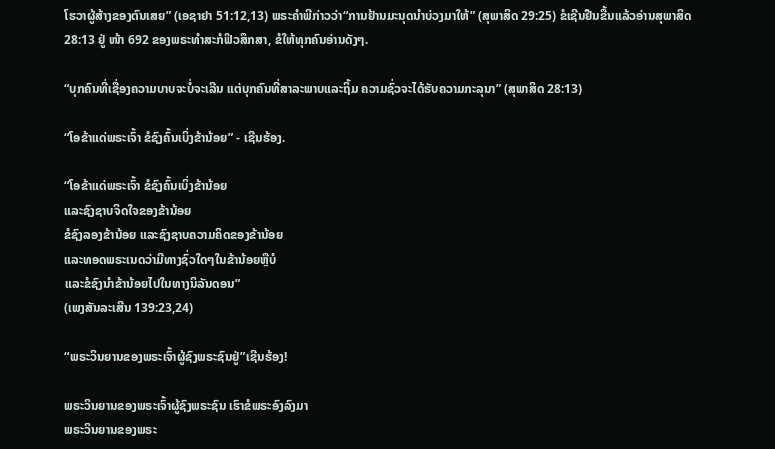ໂຮວາຜູ້ສ້າງຂອງຕົນເສຍ” (ເອຊາຢາ 51:12,13) ພຣະຄໍາພີກ່າວວ່າ“ການຢ້ານມະນຸດນໍາບ່ວງມາໃຫ້” (ສຸພາສິດ 29:25) ຂໍເຊີນຢືນຂື້ນແລ້ວອ່ານສຸພາສິດ 28:13 ຢູ່ ໜ້າ 692 ຂອງພຣະທໍາສະກໍຟິວສຶກສາ, ຂໍໃຫ້ທຸກຄົນອ່ານດັງໆ.

“ບຸກຄົນທີ່ເຊື່ອງຄວາມບາບຈະບໍ່ຈະເລີນ ແຕ່ບຸກຄົນທີ່ສາລະພາບແລະຖິ້ມ ຄວາມຊົ່ວຈະໄດ້ຮັບຄວາມກະລຸນາ” (ສຸພາສິດ 28:13)

“ໂອຂ້າແດ່ພຣະເຈົ້າ ຂໍຊົງຄົ້ນເບິ່ງຂ້ານ້ອຍ” - ເຊີນຮ້ອງ.

“ໂອຂ້າແດ່ພຣະເຈົ້າ ຂໍຊົງຄົ້ນເບິ່ງຂ້ານ້ອຍ
ແລະຊົງຊາບຈິດໃຈຂອງຂ້ານ້ອຍ
ຂໍຊົງລອງຂ້ານ້ອຍ ແລະຊົງຊາບຄວາມຄິດຂອງຂ້ານ້ອຍ
ແລະທອດພຣະເນດວ່າມີທາງຊົ່ວໃດໆໃນຂ້ານ້ອຍຫຼືບໍ
ແລະຂໍຊົງນໍາຂ້ານ້ອຍໄປໃນທາງນິລັນດອນ”
(ເພງສັນລະເສີນ 139:23,24)

“ພຣະວິນຍານຂອງພຣະເຈົ້າຜູ້ຊົງພຣະຊົນຢູ່”ເຊີນຮ້ອງ!

ພຣະວິນຍານຂອງພຣະເຈົ້າຜູ້ຊົງພຣະຊົນ ເຮົາຂໍພຣະອົງລົງມາ
ພຣະວິນຍານຂອງພຣະ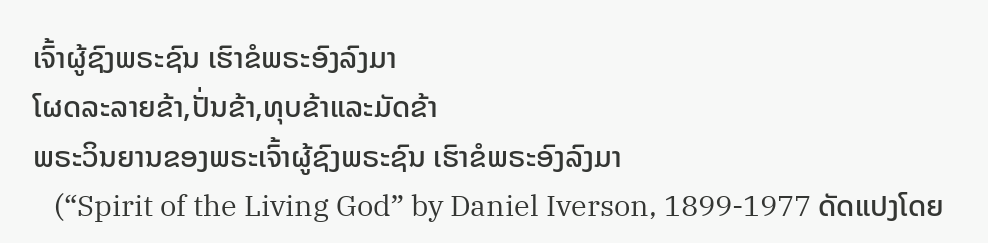ເຈົ້າຜູ້ຊົງພຣະຊົນ ເຮົາຂໍພຣະອົງລົງມາ
ໂຜດລະລາຍຂ້າ,ປັ່ນຂ້າ,ທຸບຂ້າແລະມັດຂ້າ
ພຣະວິນຍານຂອງພຣະເຈົ້າຜູ້ຊົງພຣະຊົນ ເຮົາຂໍພຣະອົງລົງມາ
   (“Spirit of the Living God” by Daniel Iverson, 1899-1977 ດັດແປງໂດຍ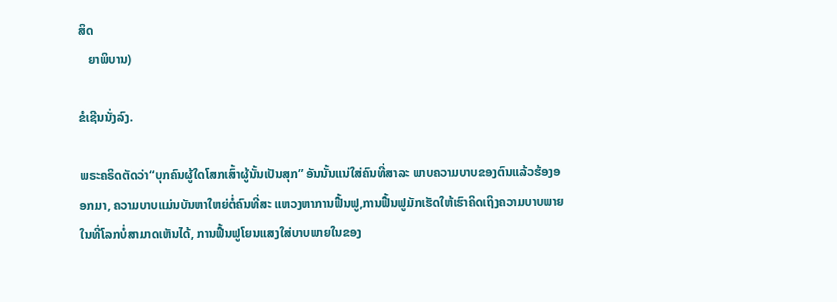ສິດ
   ຍາພິບານ)

ຂໍເຊີນນັ່ງລົງ.

ພຣະຄຣິດຕັດວ່າ“ບຸກຄົນຜູ້ໃດໂສກເສົ້າຜູ້ນັ້ນເປັນສຸກ” ອັນນັ້ນແນ່ໃສ່ຄົນທີ່ສາລະ ພາບຄວາມບາບຂອງຕົນແລ້ວຮ້ອງອອກມາ, ຄວາມບາບແມ່ນບັນຫາໃຫຍ່ຕໍ່ຄົນທີ່ສະ ແຫວງຫາການຟື້ນຟູ,ການຟື້ນຟູມັກເຮັດໃຫ້ເຮົາຄິດເຖິງຄວາມບາບພາຍໃນທີ່ໂລກບໍ່ສາມາດເຫັນໄດ້, ການຟື້ນຟູໂຍນແສງໃສ່ບາບພາຍໃນຂອງ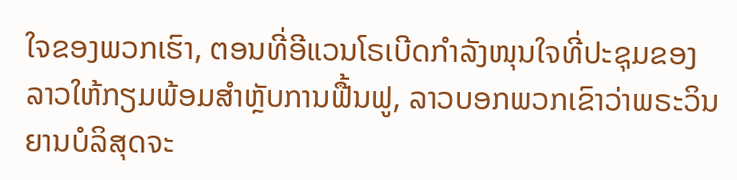ໃຈຂອງພວກເຮົາ, ຕອນທີ່ອີແວນໂຣເບີດກໍາລັງໜຸນໃຈທີ່ປະຊຸມຂອງລາວໃຫ້ກຽມພ້ອມສໍາຫຼັບການຟື້ນຟູ, ລາວບອກພວກເຂົາວ່າພຣະວິນຍານບໍລິສຸດຈະ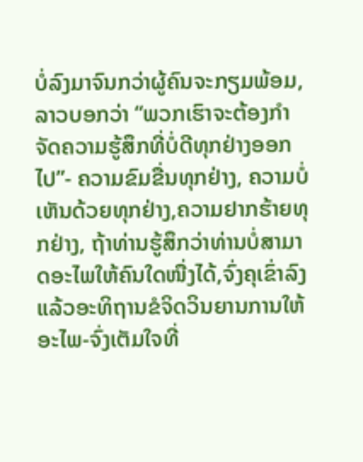ບໍ່ລົງມາຈົນກວ່າຜູ້ຄົນຈະກຽມພ້ອມ, ລາວບອກວ່າ “ພວກເຮົາຈະຕ້ອງກໍາຈັດຄວາມຮູ້ສຶກທີ່ບໍ່ດີທຸກຢ່າງອອກໄປ”- ຄວາມຂົມຂື່ນທຸກຢ່າງ, ຄວາມບໍ່ເຫັນດ້ວຍທຸກຢ່າງ,ຄວາມຢາກຮ້າຍທຸກຢ່າງ, ຖ້າທ່ານຮູ້ສຶກວ່າທ່ານບໍ່ສາມາດອະໄພໃຫ້ຄົນໃດໜື່ງໄດ້,ຈົ່ງຄຸເຂົ່າລົງແລ້ວອະທິຖານຂໍຈິດວິນຍານການໃຫ້ອະໄພ-ຈົ່ງເຕັມໃຈທີ່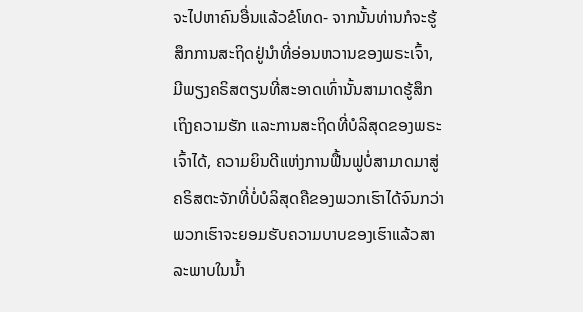ຈະໄປຫາຄົນອື່ນແລ້ວຂໍໂທດ- ຈາກນັ້ນທ່ານກໍຈະຮູ້ສຶກການສະຖິດຢູ່ນໍາທີ່ອ່ອນຫວານຂອງພຣະເຈົ້າ, ມີພຽງຄຣິສຕຽນທີ່ສະອາດເທົ່ານັ້ນສາມາດຮູ້ສຶກເຖິງຄວາມຮັກ ແລະການສະຖິດທີ່ບໍລິສຸດຂອງພຣະເຈົ້າໄດ້, ຄວາມຍິນດີແຫ່ງການຟື້ນຟູບໍ່ສາມາດມາສູ່ຄຣິສຕະຈັກທີ່ບໍ່ບໍລິສຸດຄືຂອງພວກເຮົາໄດ້ຈົນກວ່າພວກເຮົາຈະຍອມຮັບຄວາມບາບຂອງເຮົາແລ້ວສາລະພາບໃນນໍ້າ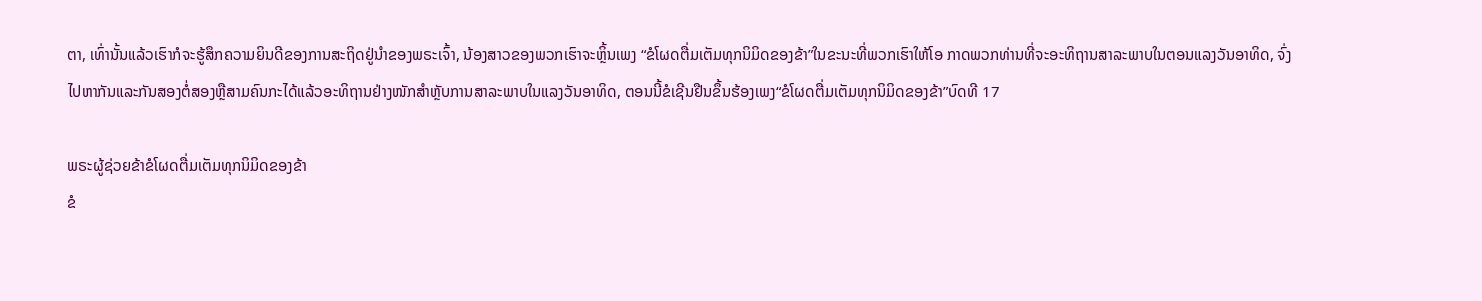ຕາ, ເທົ່ານັ້ນແລ້ວເຮົາກໍຈະຮູ້ສຶກຄວາມຍິນດີຂອງການສະຖິດຢູ່ນໍາຂອງພຣະເຈົ້າ, ນ້ອງສາວຂອງພວກເຮົາຈະຫຼິ້ນເພງ “ຂໍໂຜດຕື່ມເຕັມທຸກນິມິດຂອງຂ້າ”ໃນຂະນະທີ່ພວກເຮົາໃຫ້ໂອ ກາດພວກທ່ານທີ່ຈະອະທິຖານສາລະພາບໃນຕອນແລງວັນອາທິດ, ຈົ່ງໄປຫາກັນແລະກັນສອງຕໍ່ສອງຫຼືສາມຄົນກະໄດ້ແລ້ວອະທິຖານຢ່າງໜັກສໍາຫຼັບການສາລະພາບໃນແລງວັນອາທິດ, ຕອນນີ້ຂໍເຊີນຢືນຂຶ້ນຮ້ອງເພງ“ຂໍໂຜດຕື່ມເຕັມທຸກນິມິດຂອງຂ້າ”ບົດທີ 17

ພຣະຜູ້ຊ່ວຍຂ້າຂໍໂຜດຕື່ມເຕັມທຸກນິມິດຂອງຂ້າ
ຂໍ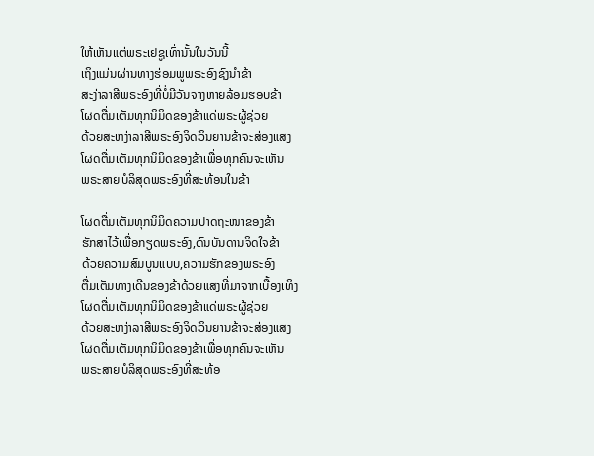ໃຫ້ເຫັນແຕ່ພຣະເຢຊູເທົ່ານັ້ນໃນວັນນີ້
ເຖິງແມ່ນຜ່ານທາງຮ່ອມພູພຣະອົງຊົງນໍາຂ້າ
ສະງ່າລາສີພຣະອົງທີ່ບໍ່ມີວັນຈາງຫາຍລ້ອມຮອບຂ້າ
ໂຜດຕື່ມເຕັມທຸກນິມິດຂອງຂ້າແດ່ພຣະຜູ້ຊ່ວຍ
ດ້ວຍສະຫງ່າລາສີພຣະອົງຈິດວິນຍານຂ້າຈະສ່ອງແສງ
ໂຜດຕື່ມເຕັມທຸກນິມິດຂອງຂ້າເພື່ອທຸກຄົນຈະເຫັນ
ພຣະສາຍບໍລິສຸດພຣະອົງທີ່ສະທ້ອນໃນຂ້າ

ໂຜດຕື່ມເຕັມທຸກນິມິດຄວາມປາດຖະໜາຂອງຂ້າ
ຮັກສາໄວ້ເພື່ອກຽດພຣະອົງ,ດົນບັນດານຈິດໃຈຂ້າ
ດ້ວຍຄວາມສົມບູນແບບ,ຄວາມຮັກຂອງພຣະອົງ
ຕື່ມເຕັມທາງເດີນຂອງຂ້າດ້ວຍແສງທີ່ມາຈາກເບື້ອງເທິງ
ໂຜດຕື່ມເຕັມທຸກນິມິດຂອງຂ້າແດ່ພຣະຜູ້ຊ່ວຍ
ດ້ວຍສະຫງ່າລາສີພຣະອົງຈິດວິນຍານຂ້າຈະສ່ອງແສງ
ໂຜດຕື່ມເຕັມທຸກນິມິດຂອງຂ້າເພື່ອທຸກຄົນຈະເຫັນ
ພຣະສາຍບໍລິສຸດພຣະອົງທີ່ສະທ້ອ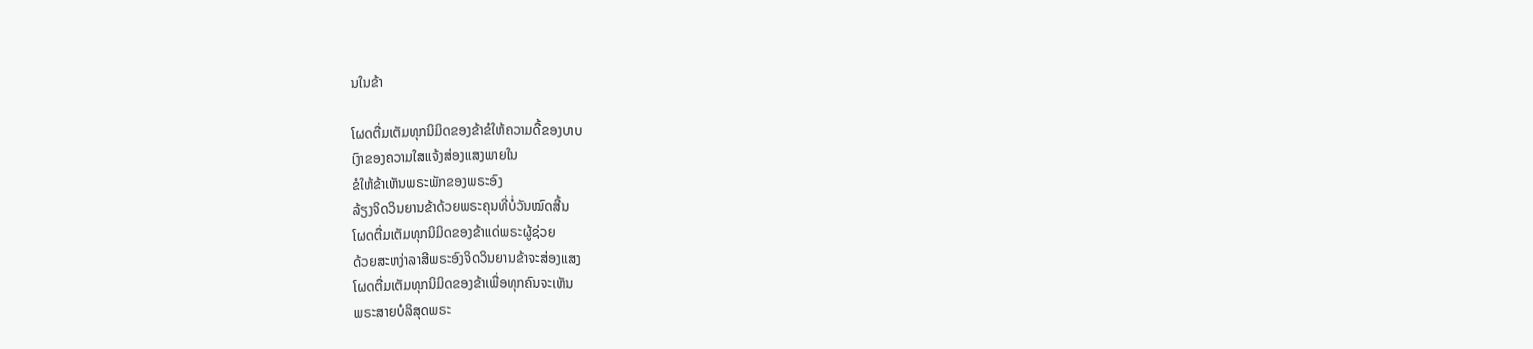ນໃນຂ້າ

ໂຜດຕື່ມເຕັມທຸກນິມິດຂອງຂ້າຂໍໃຫ້ຄວາມດື້ຂອງບາບ
ເງົາຂອງຄວາມໃສແຈ້ງສ່ອງແສງພາຍໃນ
ຂໍໃຫ້ຂ້າເຫັນພຣະພັກຂອງພຣະອົງ
ລ້ຽງຈິດວິນຍານຂ້າດ້ວຍພຣະຄຸນທີ່ບໍ່ວັນໝົດສີ້ນ
ໂຜດຕື່ມເຕັມທຸກນິມິດຂອງຂ້າແດ່ພຣະຜູ້ຊ່ວຍ
ດ້ວຍສະຫງ່າລາສີພຣະອົງຈິດວິນຍານຂ້າຈະສ່ອງແສງ
ໂຜດຕື່ມເຕັມທຸກນິມິດຂອງຂ້າເພື່ອທຸກຄົນຈະເຫັນ
ພຣະສາຍບໍລິສຸດພຣະ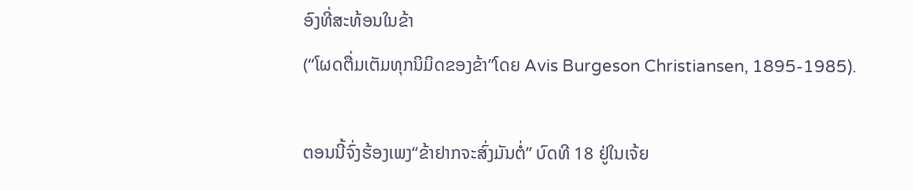ອົງທີ່ສະທ້ອນໃນຂ້າ
(“ໂຜດຕື່ມເຕັມທຸກນິມິດຂອງຂ້າ”ໂດຍ Avis Burgeson Christiansen, 1895-1985).

ຕອນນີ້ຈົ່ງຮ້ອງເພງ“ຂ້າຢາກຈະສົ່ງມັນຕໍ່” ບົດທີ 18 ຢູ່ໃນເຈ້ຍ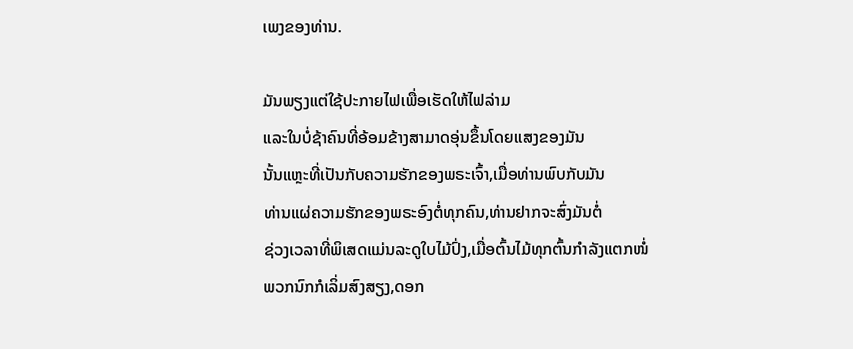ເພງຂອງທ່ານ.

ມັນພຽງແຕ່ໃຊ້ປະກາຍໄຟເພື່ອເຮັດໃຫ້ໄຟລ່າມ
ແລະໃນບໍ່ຊ້າຄົນທີ່ອ້ອມຂ້າງສາມາດອຸ່ນຂຶ້ນໂດຍແສງຂອງມັນ
ນັ້ນແຫຼະທີ່ເປັນກັບຄວາມຮັກຂອງພຣະເຈົ້າ,ເມື່ອທ່ານພົບກັບມັນ
ທ່ານແຜ່ຄວາມຮັກຂອງພຣະອົງຕໍ່ທຸກຄົນ,ທ່ານຢາກຈະສົ່ງມັນຕໍ່
ຊ່ວງເວລາທີ່ພິເສດແມ່ນລະດູໃບໄມ້ປົ່ງ,ເມື່ອຕົ້ນໄມ້ທຸກຕົ້ນກໍາລັງແຕກໜໍ່
ພວກນົກກໍເລິ່ມສົງສຽງ,ດອກ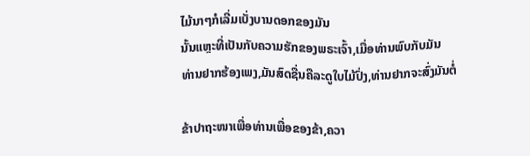ໄມ້ນາໆກໍເລີ່ມເບັ່ງບານດອກຂອງມັນ
ນັ້ນແຫຼະທີ່ເປັນກັບຄວາມຮັກຂອງພຣະເຈົ້າ,ເມື່ອທ່ານພົບກັບມັນ
ທ່ານຢາກຮ້ອງເພງ,ມັນສົດຊື່ນຄືລະດູໃບໄມ້ປົ່ງ,ທ່ານຢາກຈະສົ່ງມັນຕໍ່

ຂ້າປາຖະໜາເພື່ອທ່ານເພື່ອຂອງຂ້າ,ຄວາ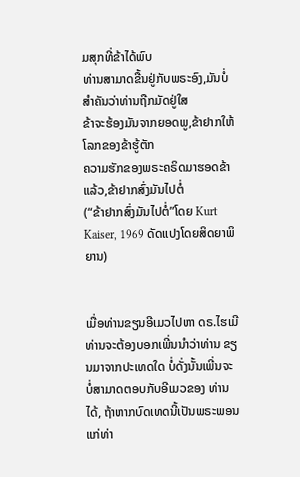ມສຸກທີ່ຂ້າໄດ້ພົບ
ທ່ານສາມາດຂື້ນຢູ່ກັບພຣະອົງ,ມັນບໍ່ສໍາຄັນວ່າທ່ານຖືກມັດຢູ່ໃສ
ຂ້າຈະຮ້ອງມັນຈາກຍອດພູ,ຂ້າຢາກໃຫ້ໂລກຂອງຂ້າຮູ້ຕັກ
ຄວາມຮັກຂອງພຣະຄຣິດມາຮອດຂ້າແລ້ວ,ຂ້າຢາກສົ່ງມັນໄປຕໍ່
(“ຂ້າຢາກສົ່ງມັນໄປຕໍ່”ໂດຍ Kurt Kaiser, 1969 ດັດແປງໂດຍສິດຍາພິຍານ)


ເມື່ອທ່ານຂຽນອີເມວໄປຫາ ດຣ.ໄຮເມີ ທ່ານຈະຕ້ອງບອກເພີ່ນນໍາວ່າທ່ານ ຂຽນມາຈາກປະເທດໃດ ບໍ່ດັ່ງນັ້ນເພີ່ນຈະບໍ່ສາມາດຕອບກັບອີເມວຂອງ ທ່ານໄດ້, ຖ້າຫາກບົດເທດນີ້ເປັນພຣະພອນແກ່ທ່າ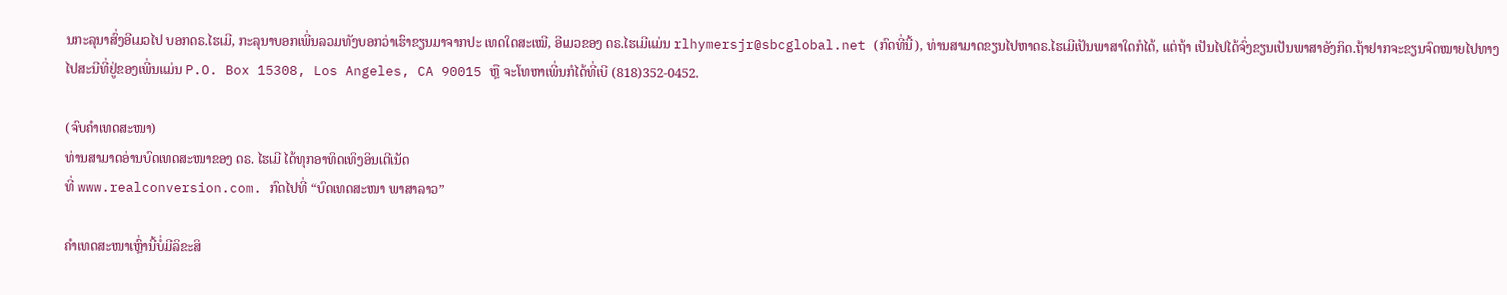ນກະລຸນາສົ່ງອີເມວໄປ ບອກດຣ.ໄຮເມີ, ກະລຸນາບອກເພີ່ນລວມທັງບອກວ່າເຮົາຂຽນມາຈາກປະ ເທດໃດສະເໝີ, ອີເມວຂອງ ດຣ.ໄຮເມີແມ່ນ rlhymersjr@sbcglobal.net (ກົດທີ່ນີ້), ທ່ານສາມາດຂຽນໄປຫາດຣ.ໄຮເມີເປັນພາສາໃດກໍໄດ້, ແຕ່ຖ້າ ເປັນໄປໄດ້ຈົ່ງຂຽນເປັນພາສາອັງກິດ.ຖ້າຢາກຈະຂຽນຈົດໝາຍໄປທາງໄປສະນີທີ່ຢູ່ຂອງເພີ່ນແມ່ນ P.O. Box 15308, Los Angeles, CA 90015 ຫຼື ຈະໂທຫາເພີ່ນກໍໄດ້ທີ່ເບີ (818)352-0452.

(ຈົບຄຳເທດສະໜາ)
ທ່ານສາມາດອ່ານບົດເທດສະໜາຂອງ ດຣ. ໄຮເມີ ໄດ້ທຸກອາທິດເທິງອິນເຕີເນັດ
ທີ່ www.realconversion.com. ກົດໄປທີ່ “ບົດເທດສະໜາ ພາສາລາວ”

ຄໍາເທດສະໜາເຫຼົ່ານີ້ບໍ່ມີລິຂະສິ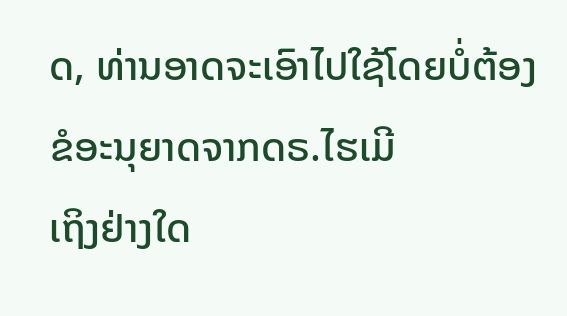ດ, ທ່ານອາດຈະເອົາໄປໃຊ້ໂດຍບໍ່ຕ້ອງຂໍອະນຸຍາດຈາກດຣ.ໄຮເມີ
ເຖິງຢ່າງໃດ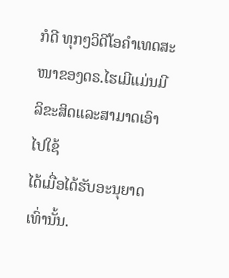ກໍດີ ທຸກໆວິດີໂອຄໍາເທດສະໜາຂອງດຣ.ໄຮເມີແມ່ນມີລິຂະສິດແລະສາມາດເອົາໄປໃຊ້
ໄດ້ເມື່ອໄດ້ຮັບອະນຸຍາດເທົ່ານັ້ນ.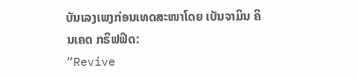ບັນເລງເພງກ່ອນເທດສະໜາໂດຍ ເບັນຈາມິນ ຄິນເຄດ ກຣິຟຟິດ:
“Revive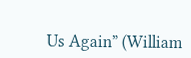Us Again” (William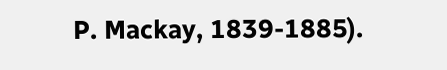P. Mackay, 1839-1885).